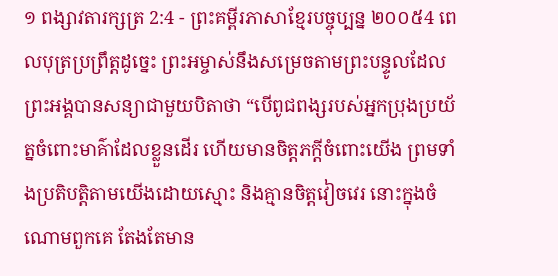១ ពង្សាវតារក្សត្រ 2:4 - ព្រះគម្ពីរភាសាខ្មែរបច្ចុប្បន្ន ២០០៥4 ពេលបុត្រប្រព្រឹត្តដូច្នេះ ព្រះអម្ចាស់នឹងសម្រេចតាមព្រះបន្ទូលដែលព្រះអង្គបានសន្យាជាមួយបិតាថា “បើពូជពង្សរបស់អ្នកប្រុងប្រយ័ត្នចំពោះមាគ៌ាដែលខ្លួនដើរ ហើយមានចិត្តភក្ដីចំពោះយើង ព្រមទាំងប្រតិបត្តិតាមយើងដោយស្មោះ និងគ្មានចិត្តវៀចវេរ នោះក្នុងចំណោមពួកគេ តែងតែមាន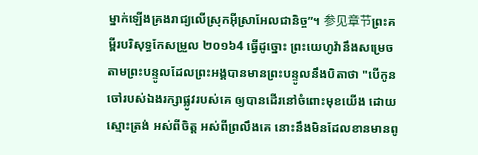ម្នាក់ឡើងគ្រងរាជ្យលើស្រុកអ៊ីស្រាអែលជានិច្ច”។ 参见章节ព្រះគម្ពីរបរិសុទ្ធកែសម្រួល ២០១៦4 ធ្វើដូច្នោះ ព្រះយេហូវ៉ានឹងសម្រេចតាមព្រះបន្ទូលដែលព្រះអង្គបានមានព្រះបន្ទូលនឹងបិតាថា "បើកូនចៅរបស់ឯងរក្សាផ្លូវរបស់គេ ឲ្យបានដើរនៅចំពោះមុខយើង ដោយស្មោះត្រង់ អស់ពីចិត្ត អស់ពីព្រលឹងគេ នោះនឹងមិនដែលខានមានពូ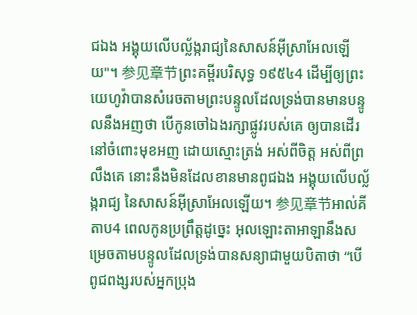ជឯង អង្គុយលើបល្ល័ង្ករាជ្យនៃសាសន៍អ៊ីស្រាអែលឡើយ"។ 参见章节ព្រះគម្ពីរបរិសុទ្ធ ១៩៥៤4 ដើម្បីឲ្យព្រះយេហូវ៉ាបានសំរេចតាមព្រះបន្ទូលដែលទ្រង់បានមានបន្ទូលនឹងអញថា បើកូនចៅឯងរក្សាផ្លូវរបស់គេ ឲ្យបានដើរនៅចំពោះមុខអញ ដោយស្មោះត្រង់ អស់ពីចិត្ត អស់ពីព្រលឹងគេ នោះនឹងមិនដែលខានមានពូជឯង អង្គុយលើបល្ល័ង្ករាជ្យ នៃសាសន៍អ៊ីស្រាអែលឡើយ។ 参见章节អាល់គីតាប4 ពេលកូនប្រព្រឹត្តដូច្នេះ អុលឡោះតាអាឡានឹងសម្រេចតាមបន្ទូលដែលទ្រង់បានសន្យាជាមួយបិតាថា “បើពូជពង្សរបស់អ្នកប្រុង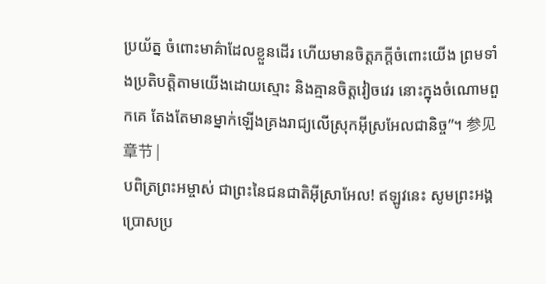ប្រយ័ត្ន ចំពោះមាគ៌ាដែលខ្លួនដើរ ហើយមានចិត្តភក្តីចំពោះយើង ព្រមទាំងប្រតិបត្តិតាមយើងដោយស្មោះ និងគ្មានចិត្តវៀចវេរ នោះក្នុងចំណោមពួកគេ តែងតែមានម្នាក់ឡើងគ្រងរាជ្យលើស្រុកអ៊ីស្រអែលជានិច្ច”។ 参见章节 |
បពិត្រព្រះអម្ចាស់ ជាព្រះនៃជនជាតិអ៊ីស្រាអែល! ឥឡូវនេះ សូមព្រះអង្គប្រោសប្រ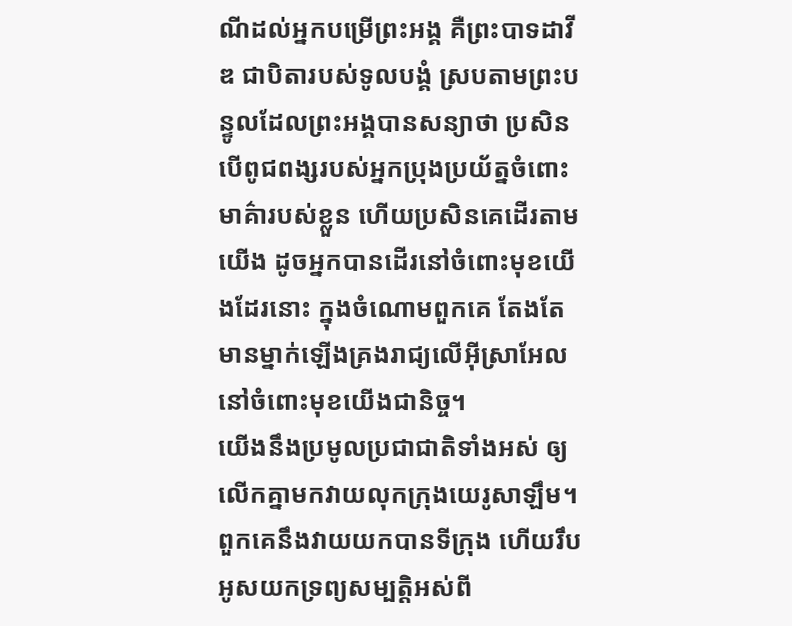ណីដល់អ្នកបម្រើព្រះអង្គ គឺព្រះបាទដាវីឌ ជាបិតារបស់ទូលបង្គំ ស្របតាមព្រះបន្ទូលដែលព្រះអង្គបានសន្យាថា ប្រសិនបើពូជពង្សរបស់អ្នកប្រុងប្រយ័ត្នចំពោះមាគ៌ារបស់ខ្លួន ហើយប្រសិនគេដើរតាមយើង ដូចអ្នកបានដើរនៅចំពោះមុខយើងដែរនោះ ក្នុងចំណោមពួកគេ តែងតែមានម្នាក់ឡើងគ្រងរាជ្យលើអ៊ីស្រាអែលនៅចំពោះមុខយើងជានិច្ច។
យើងនឹងប្រមូលប្រជាជាតិទាំងអស់ ឲ្យលើកគ្នាមកវាយលុកក្រុងយេរូសាឡឹម។ ពួកគេនឹងវាយយកបានទីក្រុង ហើយរឹបអូសយកទ្រព្យសម្បត្តិអស់ពី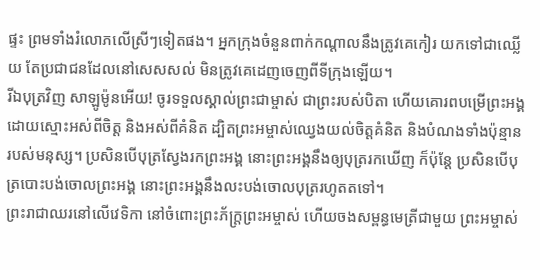ផ្ទះ ព្រមទាំងរំលោភលើស្រីៗទៀតផង។ អ្នកក្រុងចំនួនពាក់កណ្ដាលនឹងត្រូវគេកៀរ យកទៅជាឈ្លើយ តែប្រជាជនដែលនៅសេសសល់ មិនត្រូវគេដេញចេញពីទីក្រុងឡើយ។
រីឯបុត្រវិញ សាឡូម៉ូនអើយ! ចូរទទួលស្គាល់ព្រះជាម្ចាស់ ជាព្រះរបស់បិតា ហើយគោរពបម្រើព្រះអង្គដោយស្មោះអស់ពីចិត្ត និងអស់ពីគំនិត ដ្បិតព្រះអម្ចាស់ឈ្វេងយល់ចិត្តគំនិត និងបំណងទាំងប៉ុន្មានរបស់មនុស្ស។ ប្រសិនបើបុត្រស្វែងរកព្រះអង្គ នោះព្រះអង្គនឹងឲ្យបុត្ររកឃើញ ក៏ប៉ុន្តែ ប្រសិនបើបុត្របោះបង់ចោលព្រះអង្គ នោះព្រះអង្គនឹងលះបង់ចោលបុត្ររហូតតទៅ។
ព្រះរាជាឈរនៅលើវេទិកា នៅចំពោះព្រះភ័ក្ត្រព្រះអម្ចាស់ ហើយចងសម្ពន្ធមេត្រីជាមួយ ព្រះអម្ចាស់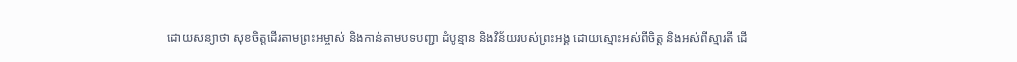ដោយសន្យាថា សុខចិត្តដើរតាមព្រះអម្ចាស់ និងកាន់តាមបទបញ្ជា ដំបូន្មាន និងវិន័យរបស់ព្រះអង្គ ដោយស្មោះអស់ពីចិត្ត និងអស់ពីស្មារតី ដើ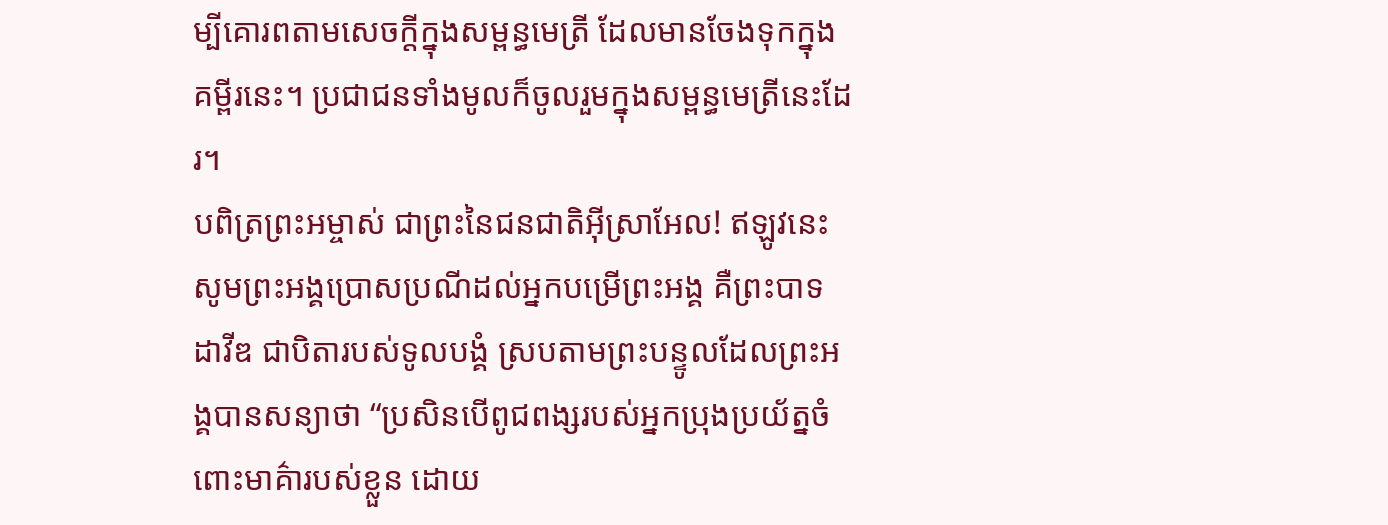ម្បីគោរពតាមសេចក្ដីក្នុងសម្ពន្ធមេត្រី ដែលមានចែងទុកក្នុងគម្ពីរនេះ។ ប្រជាជនទាំងមូលក៏ចូលរួមក្នុងសម្ពន្ធមេត្រីនេះដែរ។
បពិត្រព្រះអម្ចាស់ ជាព្រះនៃជនជាតិអ៊ីស្រាអែល! ឥឡូវនេះ សូមព្រះអង្គប្រោសប្រណីដល់អ្នកបម្រើព្រះអង្គ គឺព្រះបាទដាវីឌ ជាបិតារបស់ទូលបង្គំ ស្របតាមព្រះបន្ទូលដែលព្រះអង្គបានសន្យាថា “ប្រសិនបើពូជពង្សរបស់អ្នកប្រុងប្រយ័ត្នចំពោះមាគ៌ារបស់ខ្លួន ដោយ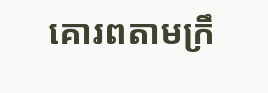គោរពតាមក្រឹ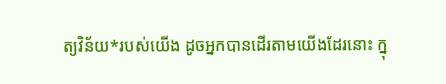ត្យវិន័យ*របស់យើង ដូចអ្នកបានដើរតាមយើងដែរនោះ ក្នុ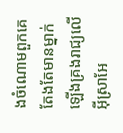ងចំណោមពួកគេ តែងតែមានម្នាក់ ឡើងគ្រងរាជ្យលើអ៊ីស្រាអែ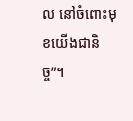ល នៅចំពោះមុខយើងជានិច្ច”។